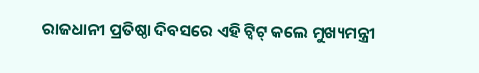ରାଜଧାନୀ ପ୍ରତିଷ୍ଠା ଦିବସରେ ଏହି ଟ୍ୱିଟ୍ କଲେ ମୁଖ୍ୟମନ୍ତ୍ରୀ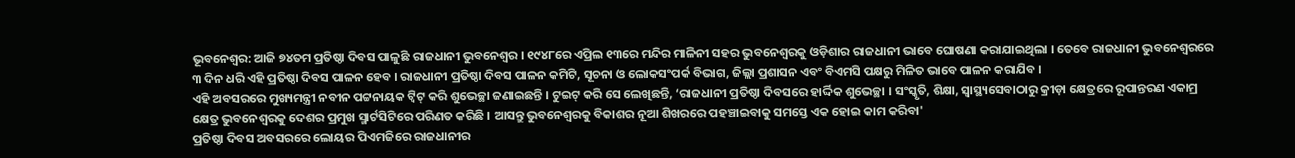ଭୂବନେଶ୍ୱର: ଆଜି ୭୪ତମ ପ୍ରତିଷ୍ଠା ଦିବସ ପାଳୁଛି ରାଜଧାନୀ ଭୁବନେଶ୍ୱର । ୧୯୪୮ରେ ଏପ୍ରିଲ ୧୩ରେ ମନ୍ଦିର ମାଳିନୀ ସହର ଭୁବନେଶ୍ୱରକୁ ଓଡ଼ିଶାର ରାଜଧାନୀ ଭାବେ ଘୋଷଣା କରାଯାଇଥିଲା । ତେବେ ରାଜଧାନୀ ଭୁବନେଶ୍ୱରରେ ୩ ଦିନ ଧରି ଏହି ପ୍ରତିଷ୍ଠା ଦିବସ ପାଳନ ହେବ । ରାଜଧାନୀ ପ୍ରତିଷ୍ଠା ଦିବସ ପାଳନ କମିଟି, ସୂଚନା ଓ ଲୋକସଂପର୍କ ବିଭାଗ, ଜିଲ୍ଲା ପ୍ରଶାସନ ଏବଂ ବିଏମସି ପକ୍ଷରୁ ମିଳିତ ଭାବେ ପାଳନ କରାଯିବ ।
ଏହି ଅବସରରେ ମୁଖ୍ୟମନ୍ତ୍ରୀ ନବୀନ ପଟ୍ଟନାୟକ ଟ୍ୱିଟ୍ କରି ଶୁଭେଚ୍ଛା ଜଣାଇଛନ୍ତି । ଟୁଇଟ୍ କରି ସେ ଲେଖିଛନ୍ତି, ‘ରାଜଧାନୀ ପ୍ରତିଷ୍ଠା ଦିବସରେ ହାର୍ଦ୍ଦିକ ଶୁଭେଚ୍ଛା । ସଂସ୍କୃତି, ଶିକ୍ଷା, ସ୍ୱାସ୍ଥ୍ୟସେବାଠାରୁ କ୍ରୀଡ଼ା କ୍ଷେତ୍ରରେ ରୂପାନ୍ତରଣ ଏକାମ୍ର କ୍ଷେତ୍ର ଭୁବନେଶ୍ୱରକୁ ଦେଶର ପ୍ରମୁଖ ସ୍ମାର୍ଟସିଟିରେ ପରିଣତ କରିଛି । ଆସନ୍ତୁ ଭୁବନେଶ୍ୱରକୁ ବିକାଶର ନୂଆ ଶିଖରରେ ପହଞ୍ଚାଇବାକୁ ସମସ୍ତେ ଏକ ହୋଇ କାମ କରିବା'
ପ୍ରତିଷ୍ଠା ଦିବସ ଅବସରରେ ଲୋୟର ପିଏମଜିରେ ରାଜଧାନୀର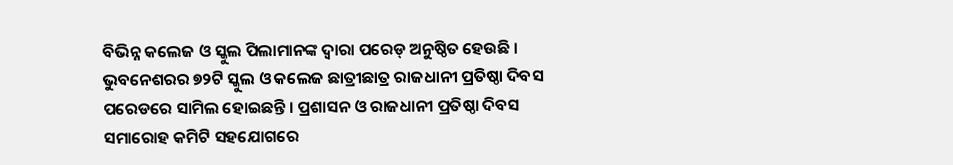ବିଭିନ୍ନ କଲେଜ ଓ ସ୍କୁଲ ପିଲାମାନଙ୍କ ଦ୍ୱାରା ପରେଡ୍ ଅନୁଷ୍ଠିତ ହେଉଛି । ଭୁବନେଶରର ୭୨ଟି ସ୍କୁଲ ଓ କଲେଜ ଛାତ୍ରୀଛାତ୍ର ରାଜଧାନୀ ପ୍ରତିଷ୍ଠା ଦିବସ ପରେଡରେ ସାମିଲ ହୋଇଛନ୍ତି । ପ୍ରଶାସନ ଓ ରାଜଧାନୀ ପ୍ରତିଷ୍ଠା ଦିବସ ସମାରୋହ କମିଟି ସହଯୋଗରେ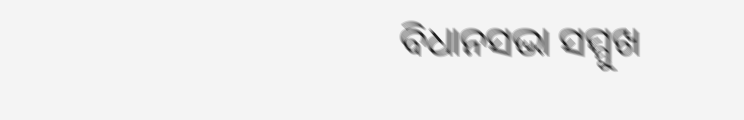ବିଧାନସଭା ସମ୍ମୁଖ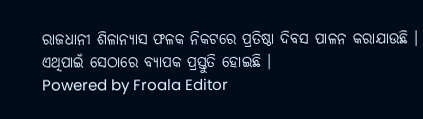ରାଜଧାନୀ ଶିଳାନ୍ୟାସ ଫଳକ ନିକଟରେ ପ୍ରତିଷ୍ଠା ଦିବସ ପାଳନ କରାଯାଉଛି । ଏଥିପାଇଁ ସେଠାରେ ବ୍ୟାପକ ପ୍ରସ୍ତୁତି ହୋଇଛି ।
Powered by Froala Editor